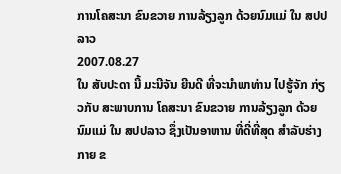ການໂຄສະນາ ຂົນຂວາຍ ການລ້ຽງລູກ ດ້ວຍນົມແມ່ ໃນ ສປປລາວ
2007.08.27
ໃນ ສັບປະດາ ນີ້ ມະນີຈັນ ຍີນດີ ທີ່ຈະນໍາພາທ່ານ ໄປຮູ້ຈັກ ກ່ຽວກັບ ສະພາບການ ໂຄສະນາ ຂົນຂວາຍ ການລ້ຽງລູກ ດ້ວຍນົມແມ່ ໃນ ສປປລາວ ຊຶ່ງເປັນອາຫານ ທີ່ດີ່ທີ່ສຸດ ສໍາລັບຮ່າງກາຍ ຂ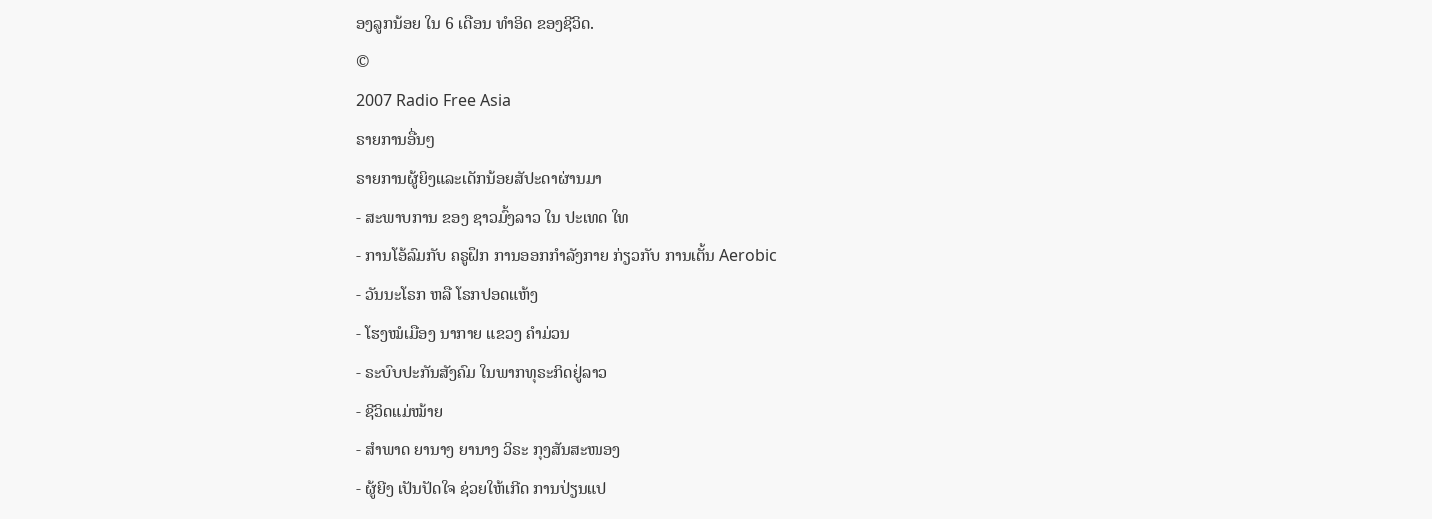ອງລູກນ້ອຍ ໃນ 6 ເດືອນ ທໍາອິດ ຂອງຊີວິດ.
©
2007 Radio Free Asia
ຣາຍການອື່ນໆ
ຣາຍການຜູ້ຍິງແລະເດັກນ້ອຍສັປະດາຜ່ານມາ
- ສະພາບການ ຂອງ ຊາວມົ້ງລາວ ໃນ ປະເທດ ໃທ
- ການໂອ້ລົມກັບ ຄຣູຝຶກ ການອອກກໍາລັງກາຍ ກ່ຽວກັບ ການເຕັ້ນ Aerobic
- ວັນນະໂຣກ ຫລື ໂຣກປອດແຫ້ງ
- ໂຮງໝໍເມືອງ ນາກາຍ ແຂວງ ຄໍາມ່ວນ
- ຣະບົບປະກັນສັງຄົມ ໃນພາກທຸຣະກິດຢູ່ລາວ
- ຊີວິດແມ່ໝ້າຍ
- ສຳພາດ ຍານາງ ຍານາງ ວິຣະ ກຸງສັນສະໜອງ
- ຜູ້ຍີງ ເປັນປັດໃຈ ຊ່ວຍໃຫ້ເກີດ ການປ່ຽນແປ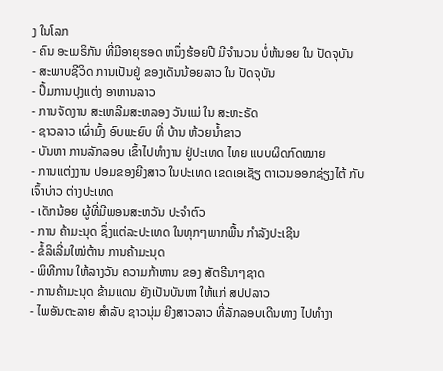ງ ໃນໂລກ
- ຄົນ ອະເມຣິກັນ ທີ່ມີອາຍຸຮອດ ຫນຶ່ງຮ້ອຍປີ ມີຈໍານວນ ບໍ່ຫ້ນອຍ ໃນ ປັດຈຸບັນ
- ສະພາບຊີວິດ ການເປັນຢູ່ ຂອງເດັນນ້ອຍລາວ ໃນ ປັດຈຸບັນ
- ປຶ້ມການປຸງແຕ່ງ ອາຫານລາວ
- ການຈັດງານ ສະເຫລີມສະຫລອງ ວັນແມ່ ໃນ ສະຫະຣັດ
- ຊາວລາວ ເຜົ່າມົ້ງ ອົບພະຍົບ ທີ່ ບ້ານ ຫ້ວຍນ້ຳຂາວ
- ບັນຫາ ການລັກລອບ ເຂົ້າໄປທຳງານ ຢູ່ປະເທດ ໄທຍ ແບບຜິດກົດໝາຍ
- ການແຕ່ງງານ ປອມຂອງຍີງສາວ ໃນປະເທດ ເຂດເອເຊັຽ ຕາເວນອອກຊ່ຽງໄຕ້ ກັບເຈົ້າບ່າວ ຕ່າງປະເທດ
- ເດັກນ້ອຍ ຜູ້ທີ່ມີພອນສະຫວັນ ປະຈຳຕົວ
- ການ ຄ້າມະນຸດ ຊຶ່ງແຕ່ລະປະເທດ ໃນທຸກໆພາກພື້ນ ກໍາລັງປະເຊີນ
- ຂໍ້ລິເລີ່ມໃໝ່ຕ້ານ ການຄ້າມະນຸດ
- ພິທີການ ໃຫ້ລາງວັນ ຄວາມກ້າຫານ ຂອງ ສັຕຣີນາໆຊາດ
- ການຄ້າມະນຸດ ຂ້າມແດນ ຍັງເປັນບັນຫາ ໃຫ້ແກ່ ສປປລາວ
- ໄພອັນຕະລາຍ ສໍາລັບ ຊາວນຸ່ມ ຍີງສາວລາວ ທີ່ລັກລອບເດີນທາງ ໄປທຳງາ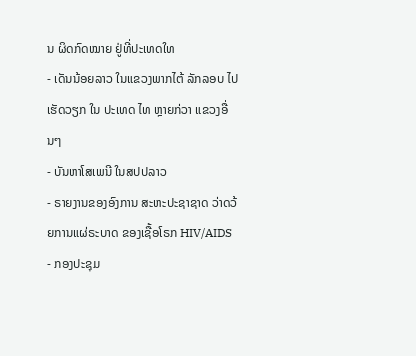ນ ຜິດກົດໝາຍ ຢູ່ທີ່ປະເທດໃທ
- ເດັນນ້ອຍລາວ ໃນແຂວງພາກໄຕ້ ລັກລອບ ໄປເຮັດວຽກ ໃນ ປະເທດ ໄທ ຫຼາຍກ່ວາ ແຂວງອື່ນໆ
- ບັນຫາໂສເພນີ ໃນສປປລາວ
- ຣາຍງານຂອງອົງການ ສະຫະປະຊາຊາດ ວ່າດວ້ຍການແຜ່ຣະບາດ ຂອງເຊື້ອໂຣກ HIV/AIDS
- ກອງປະຊຸມ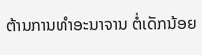ຕ້ານການທໍາອະນາຈານ ຕໍ່ເດັກນ້ອຍ